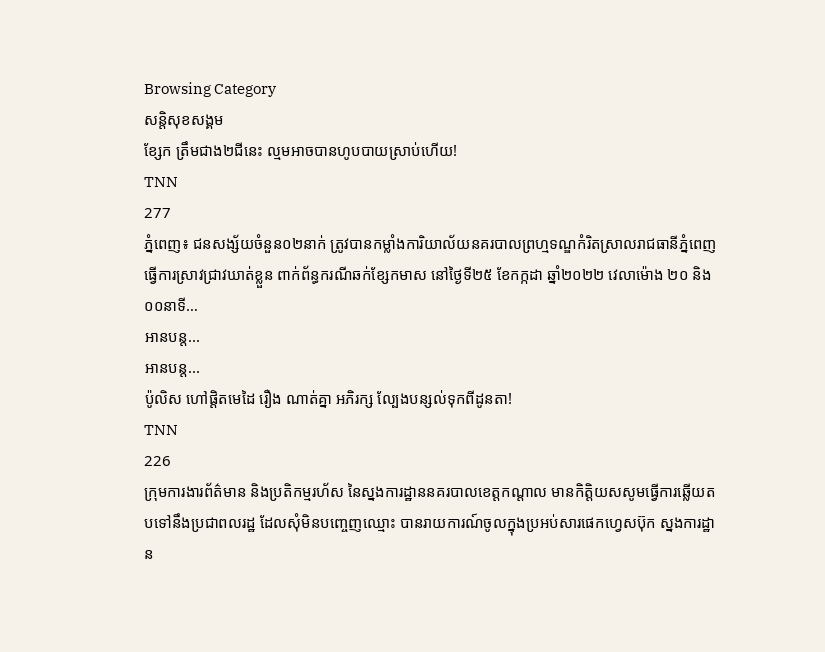Browsing Category
សន្តិសុខសង្គម
ខ្សែក ត្រឹមជាង២ជីនេះ ល្មមអាចបានហូបបាយស្រាប់ហើយ!
TNN
277
ភ្នំពេញ៖ ជនសង្ស័យចំនួន០២នាក់ ត្រូវបានកម្លាំងការិយាល័យនគរបាលព្រហ្មទណ្ឌកំរិតស្រាលរាជធានីភ្នំពេញ ធ្វើការស្រាវជ្រាវឃាត់ខ្លួន ពាក់ព័ន្ធករណីឆក់ខ្សែកមាស នៅថ្ងៃទី២៥ ខែកក្កដា ឆ្នាំ២០២២ វេលាម៉ោង ២០ និង ០០នាទី…
អានបន្ត...
អានបន្ត...
ប៉ូលិស ហៅផ្តិតមេដៃ រឿង ណាត់គ្នា អភិរក្ស ល្បែងបន្សល់ទុកពីដូនតា!
TNN
226
ក្រុមការងារព័ត៌មាន និងប្រតិកម្មរហ័ស នៃស្នងការដ្ឋាននគរបាលខេត្តកណ្តាល មានកិត្តិយសសូមធ្វើការឆ្លើយតបទៅនឹងប្រជាពលរដ្ឋ ដែលសុំមិនបញ្ចេញឈ្មោះ បានរាយការណ៍ចូលក្នុងប្រអប់សារផេកហ្វេសប៊ុក ស្នងការដ្ឋាន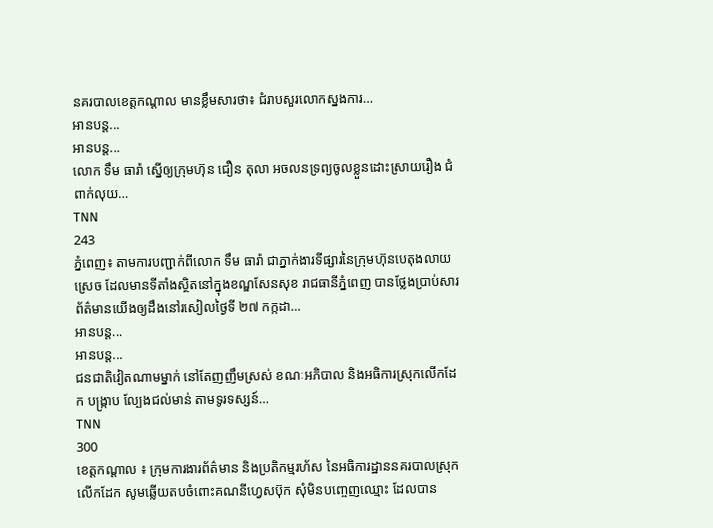នគរបាលខេត្តកណ្ដាល មានខ្លឹមសារថា៖ ជំរាបសួរលោកស្នងការ…
អានបន្ត...
អានបន្ត...
លោក ទឹម ធារ៉ា ស្នើឲ្យក្រុមហ៊ុន ជឿន តុលា អចលនទ្រព្យចូលខ្លួនដោះស្រាយរឿង ជំពាក់លុយ…
TNN
243
ភ្នំពេញ៖ តាមការបញ្ជាក់ពីលោក ទឹម ធារ៉ា ជាភ្នាក់ងារទីផ្សារនៃក្រុមហ៊ុនបេតុងលាយស្រេច ដែលមានទីតាំងស្ថិតនៅក្នុងខណ្ឌសែនសុខ រាជធានីភ្នំពេញ បានថ្លែងប្រាប់សារព័ត៌មានយេីងឲ្យដឹងនៅរសៀលថ្ងៃទី ២៧ កក្កដា…
អានបន្ត...
អានបន្ត...
ជនជាតិវៀតណាមម្នាក់ នៅតែញញឹមស្រស់ ខណៈអភិបាល និងអធិការស្រុកលើកដែក បង្ក្រាប ល្បែងជល់មាន់ តាមទូរទស្សន៍…
TNN
300
ខេត្តកណ្តាល ៖ ក្រុមការងារព័ត៌មាន និងប្រតិកម្មរហ័ស នៃអធិការដ្ឋាននគរបាលស្រុកលើកដែក សូមឆ្លើយតបចំពោះគណនីហ្វេសប៊ុក សុំមិនបញ្ចេញឈ្មោះ ដែលបាន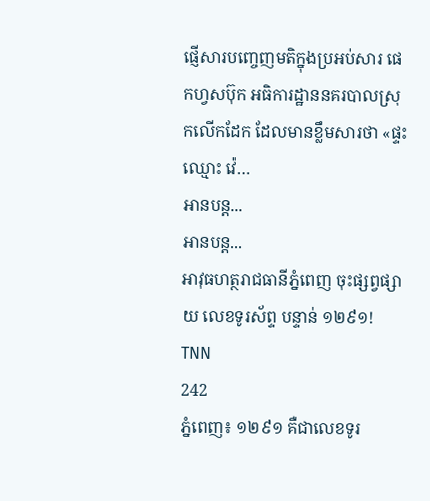ផ្ញើសារបញ្ចេញមតិក្នុងប្រអប់សារ ផេកហ្វសប៊ុក អធិការដ្ឋាននគរបាលស្រុកលើកដែក ដែលមានខ្លឹមសារថា «ផ្ទះ ឈ្មោះ វ៉េ…
អានបន្ត...
អានបន្ត...
អាវុធហត្ថរាជធានីភ្នំពេញ ចុះផ្សព្វផ្សាយ លេខទូរស័ព្ទ បន្ទាន់ ១២៩១!
TNN
242
ភ្នំពេញ៖ ១២៩១ គឺជាលេខទូរ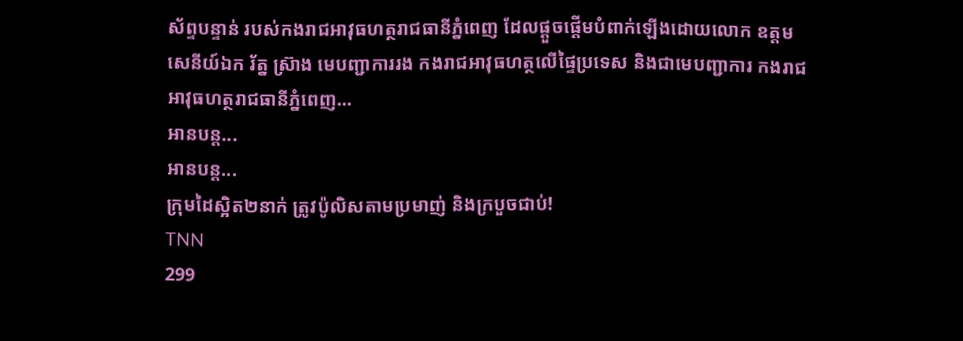ស័ព្ទបន្ទាន់ របស់កងរាជអាវុធហត្ថរាជធានីភ្នំពេញ ដែលផ្តួចផ្តើមបំពាក់ឡើងដោយលោក ឧត្តមសេនីយ៍ឯក រ័ត្ន ស៊្រាង មេបញ្ជាការរង កងរាជអាវុធហត្ថលើផ្ទៃប្រទេស និងជាមេបញ្ជាការ កងរាជអាវុធហត្ថរាជធានីភ្នំពេញ…
អានបន្ត...
អានបន្ត...
ក្រុមដៃស្អិត២នាក់ ត្រូវប៉ូលិសតាមប្រមាញ់ និងក្របួចជាប់!
TNN
299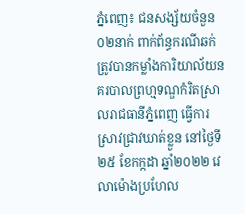ភ្នំពេញ៖ ជនសង្ស័យចំនួន០២នាក់ ពាក់ព័ន្ធករណីឆក់ ត្រូវបានកម្លាំងការិយាល័យនគរបាលព្រហ្មទណ្ឌកំរិតស្រាលរាជធានីភ្នំពេញ ធ្វើការស្រាវជ្រាវឃាត់ខ្លួន នៅថ្ងៃទី២៥ ខែកក្កដា ឆ្នាំ២០២២ វេលាម៉ោងប្រហែល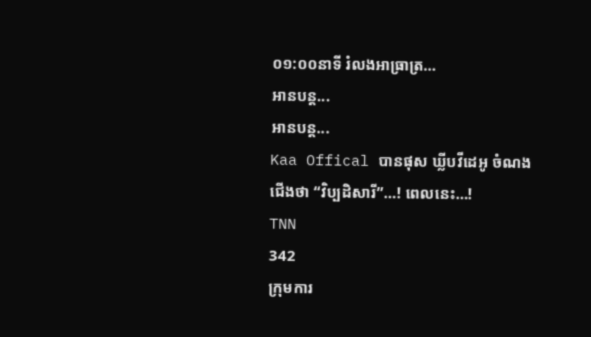០១:០០នាទី រំលងអាធ្រាត្រ…
អានបន្ត...
អានបន្ត...
Kaa Offical បានផុស ឃ្លីបវីដេអូ ចំណងជើងថា “វិប្បដិសារី”…! ពេលនេះ…!
TNN
342
ក្រុមការ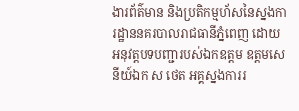ងារព័ត៌មាន និងប្រតិកម្មហ័សនៃស្នងការដ្ឋាននគរបាលរាជធានីភ្នំពេញ ដោយអនុវត្តបទបញ្ជារបស់ឯកឧត្តម ឧត្តមសេនីយ៍ឯក ស ថេត អគ្គស្នងការរ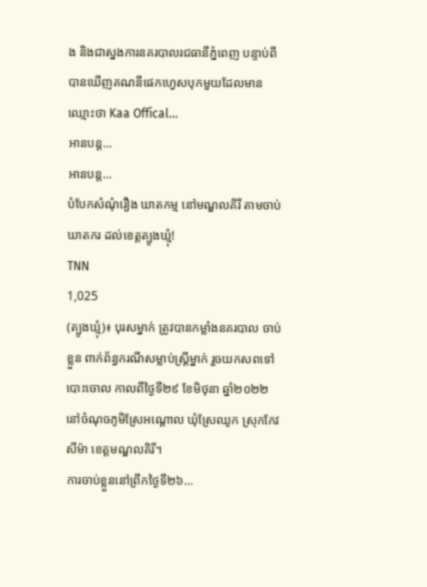ង និងជាស្នងការនគរបាលរជធានីភ្នំពេញ បន្ទាប់ពីបានឃើញគណនីផេកហ្វេសបុកមួយដែលមានឈ្មោះថា Kaa Offical…
អានបន្ត...
អានបន្ត...
បំបែកសំណុំរឿង ឃាតកម្ម នៅមណ្ឌលគិរី តាមចាប់ឃាតករ ដល់ខេត្តត្បូងឃ្មុំ!
TNN
1,025
(ត្បូងឃ្មុំ)៖ បុរសម្នាក់ ត្រូវបានកម្លាំងនគរបាល ចាប់ខ្លួន ពាក់ព័ន្ធករណីសម្លាប់ស្ដ្រីម្នាក់ រួចយកសពទៅបោះចោល កាលពីថ្ងៃទី២៩ ខែមិថុនា ឆ្នាំ២០២២ នៅចំណុចភូមិស្រែអណ្ដោល ឃុំស្រែឈូក ស្រុកកែវសីម៉ា ខេត្តមណ្ឌលគិរី។
ការចាប់ខ្លួននៅព្រឹកថ្ងៃទី២៦…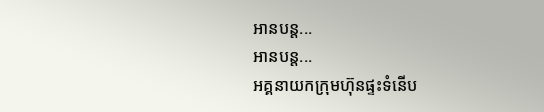អានបន្ត...
អានបន្ត...
អគ្គនាយកក្រុមហ៊ុនផ្ទះទំនើប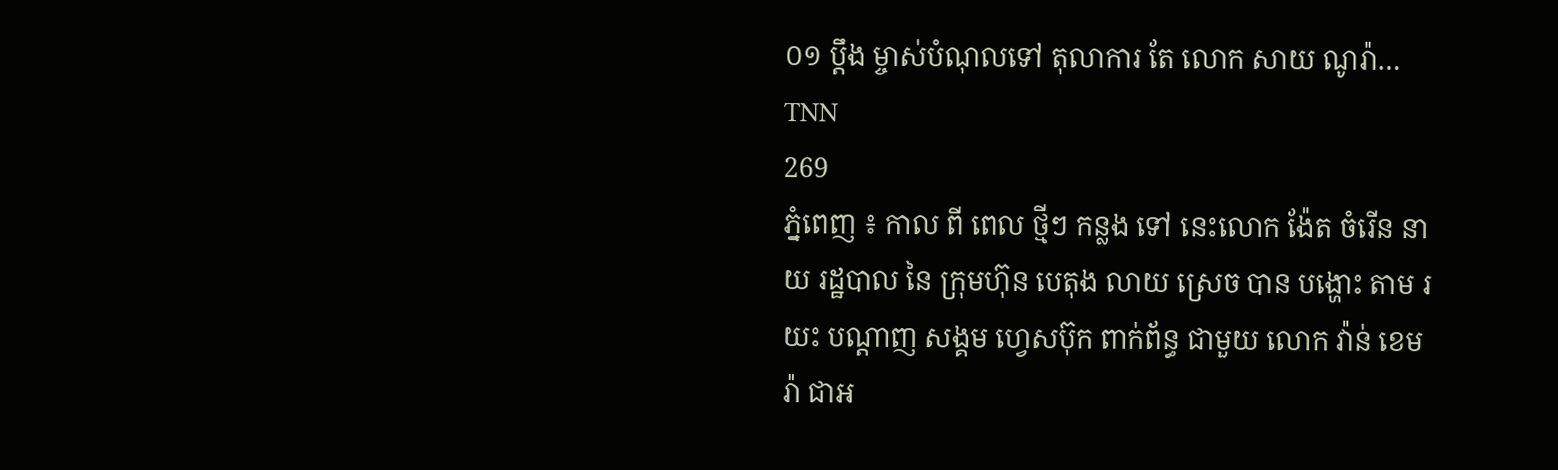០១ ប្ដឹង ម្ចាស់បំណុលទៅ តុលាការ តែ លោក សាយ ណូរ៉ា…
TNN
269
ភ្នំពេញ ៖ កាល ពី ពេល ថ្មីៗ កន្លង ទៅ នេះលោក ង៉ែត ចំរើន នាយ រដ្ឋបាល នៃ ក្រុមហ៊ុន បេតុង លាយ ស្រេច បាន បង្ហោះ តាម រយះ បណ្តាញ សង្គម ហ្វេសប៊ុក ពាក់ព័ន្ធ ជាមួយ លោក វ៉ាន់ ខេមរ៉ា ជាអ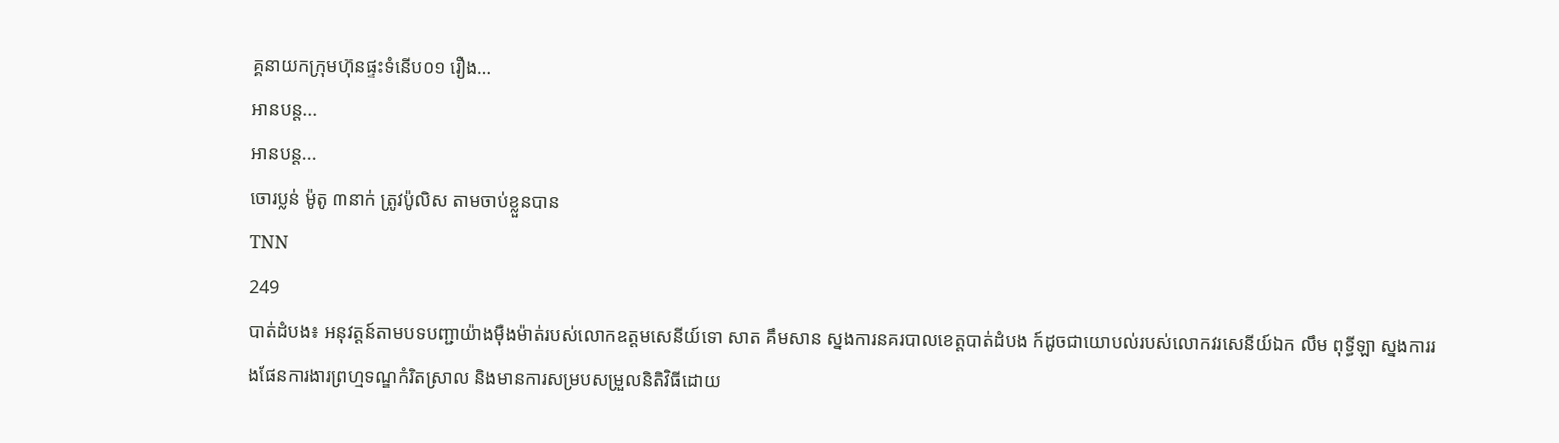គ្គនាយកក្រុមហ៊ុនផ្ទះទំនើប០១ រឿង…
អានបន្ត...
អានបន្ត...
ចោរប្លន់ ម៉ូតូ ៣នាក់ ត្រូវប៉ូលិស តាមចាប់ខ្លួនបាន
TNN
249
បាត់ដំបង៖ អនុវត្តន៍តាមបទបញ្ជាយ៉ាងមុឺងម៉ាត់របស់លោកឧត្តមសេនីយ៍ទោ សាត គឹមសាន ស្នងការនគរបាលខេត្តបាត់ដំបង ក៍ដូចជាយោបល់របស់លោកវរសេនីយ៍ឯក លឹម ពុទ្ធីឡា ស្នងការរងផែនការងារព្រហ្មទណ្ឌកំរិតស្រាល និងមានការសម្របសម្រួលនិតិវិធីដោយ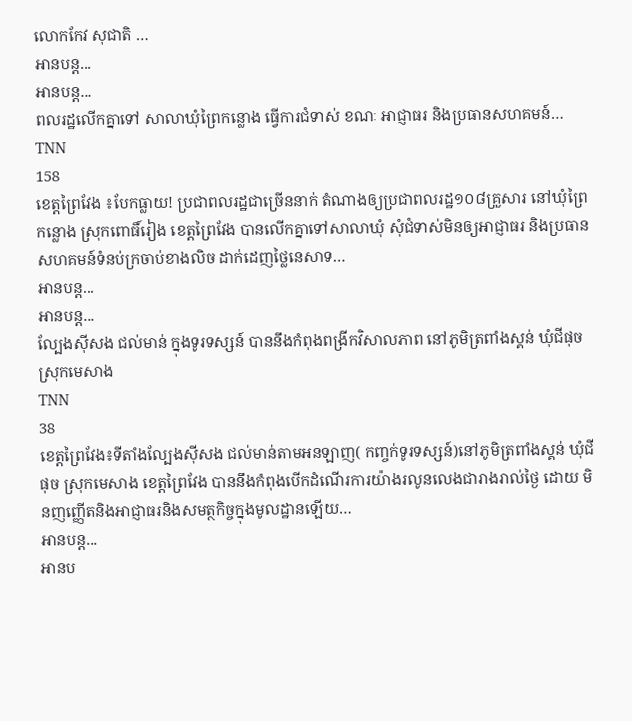លោកកែវ សុជាតិ …
អានបន្ត...
អានបន្ត...
ពលរដ្ឋលើកគ្នាទៅ សាលាឃុំព្រៃកន្លោង ធ្វើការជំទាស់ ខណៈ អាជ្ញាធរ និងប្រធានសហគមន៍…
TNN
158
ខេត្តព្រៃវែង ៖បែកធ្លាយ! ប្រជាពលរដ្ឋជាច្រើននាក់ តំណាងឲ្យប្រជាពលរដ្ឋ១០៨គ្រួសារ នៅឃុំព្រៃកន្លោង ស្រុកពោធិ៍រៀង ខេត្តព្រៃវែង បានលើកគ្នាទៅសាលាឃុំ សុំជំទាស់មិនឲ្យអាជ្ញាធរ និងប្រធានសហគមន៍ទំនប់ក្រចាប់ខាងលិច ដាក់ដេញថ្លៃនេសាទ…
អានបន្ត...
អានបន្ត...
ល្បែងស៊ីសង ជល់មាន់ ក្នុងទូរទស្សន៍ បាននឹងកំពុងពង្រីកវិសាលភាព នៅភូមិត្រពាំងស្គន់ ឃុំជីផុច ស្រុកមេសាង
TNN
38
ខេត្ដព្រៃវែង៖ទីតាំងល្បែងស៊ីសង ជល់មាន់តាមអនឡាញ( កញ្ចក់ទូរទស្សន៍)នៅភូមិត្រពាំងស្គន់ ឃុំជីផុច ស្រុកមេសាង ខេត្តព្រៃវែង បាននឹងកំពុងបើកដំណើរការយ៉ាងរលូនលេងជារាងរាល់ថ្ងៃ ដោយ មិនញញ្ញើតនិងអាជ្ញាធរនិងសមត្ថកិច្ចក្នុងមូលដ្ឋានឡើយ…
អានបន្ត...
អានប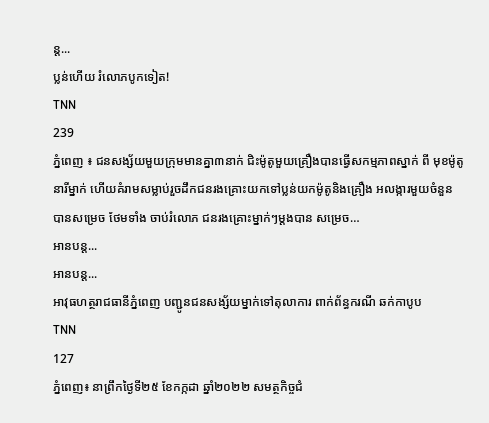ន្ត...
ប្លន់ហើយ រំលោភបូកទៀត!
TNN
239
ភ្នំពេញ ៖ ជនសង្ស័យមួយក្រុមមានគ្នា៣នាក់ ជិះម៉ូតូមួយគ្រឿងបានធ្វើសកម្មភាពស្នាក់ ពី មុខម៉ូតូនារីម្នាក់ ហើយគំរាមសម្លាប់រួចដឹកជនរងគ្រោះយកទៅប្លន់យកម៉ូតូនិងគ្រឿង អលង្ការមួយចំនួន បានសម្រេច ថែមទាំង ចាប់រំលោភ ជនរងគ្រោះម្នាក់ៗម្ដងបាន សម្រេច…
អានបន្ត...
អានបន្ត...
អាវុធហត្ថរាជធានីភ្នំពេញ បញ្ជូនជនសង្ស័យម្នាក់ទៅតុលាការ ពាក់ព័ន្ធករណី ឆក់កាបូប
TNN
127
ភ្នំពេញ៖ នាព្រឹកថ្ងៃទី២៥ ខែកក្កដា ឆ្នាំ២០២២ សមត្ថកិច្ចជំ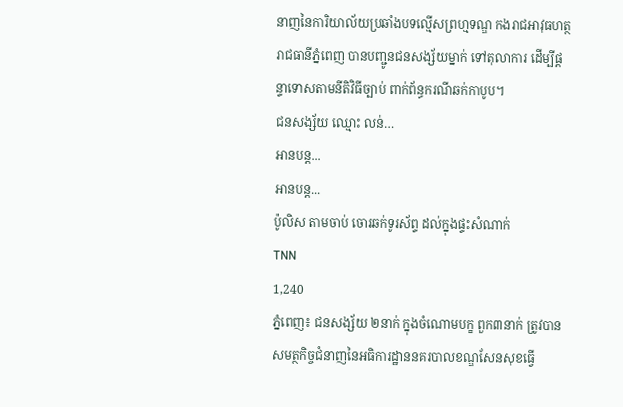នាញនៃការិយាល័យប្រឆាំងបទល្មើសព្រហ្មទណ្ឌ កងរាជអាវុធហត្ថរាជធានីភ្នំពេញ បានបញ្ជូនជនសង្ស័យម្នាក់ ទៅតុលាការ ដើម្បីផ្តន្ទាទោសតាមនីតិវិធីច្បាប់ ពាក់ព័ន្ធករណីឆក់កាបូប។
ជនសង្ស័យ ឈ្មោះ លន់…
អានបន្ត...
អានបន្ត...
ប៉ូលិស តាមចាប់ ចោរឆក់ទូរស័ព្ទ ដល់ក្នុងផ្ទះសំណាក់
TNN
1,240
ភ្នំពេញ៖ ជនសង្ស័យ ២នាក់ ក្នុងចំណោមបក្ខ ពួក៣នាក់ ត្រូវបានសមត្ថកិច្ចជំនាញនៃអធិការដ្ឋាននគរបាលខណ្ឌសែនសុខធ្វេី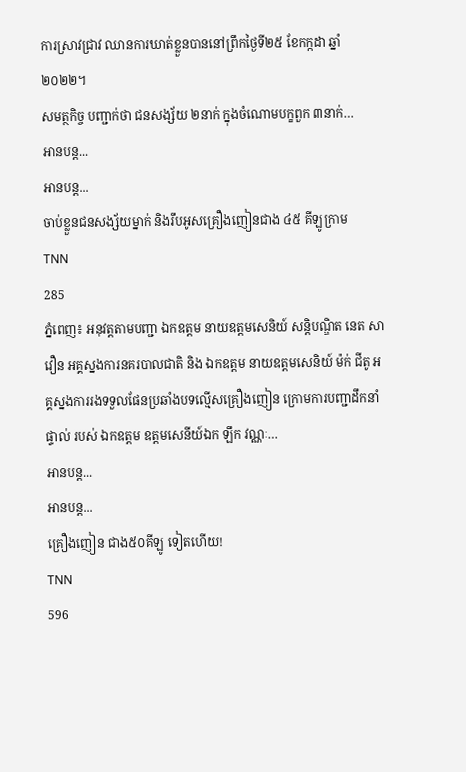ការស្រាវជ្រាវ ឈានការឃាត់ខ្លួនបាននៅព្រឹកថ្ងៃទី២៥ ខែកក្កដា ឆ្នាំ២០២២។
សមត្ថកិច្ច បញ្ជាក់ថា ជនសង្ស័យ ២នាក់ ក្នុងចំណោមបក្ខពួក ៣នាក់…
អានបន្ត...
អានបន្ត...
ចាប់ខ្លួនជនសង្ស័យម្នាក់ និងរឹបអូសគ្រឿងញៀនជាង ៤៥ គីឡូក្រាម
TNN
285
ភ្នំពេញ៖ អនុវត្តតាមបញ្ជា ឯកឧត្តម នាយឧត្ដមសេនិយ៍ សន្តិបណ្ឌិត នេត សាវឿន អគ្គស្នងការនគរបាលជាតិ និង ឯកឧត្តម នាយឧត្ដមសេនិយ៍ ម៉ក់ ជីតូ អគ្គស្នងការរងទទួលផែនប្រឆាំងបទល្មើសគ្រឿងញៀន ក្រោមការបញ្ជាដឹកនាំផ្ទាល់ របស់ ឯកឧត្តម ឧត្ដមសេនីយ៍ឯក ឡឹក វណ្ណៈ…
អានបន្ត...
អានបន្ត...
គ្រឿងញៀន ជាង៥០គីឡូ ទៀតហើយ!
TNN
596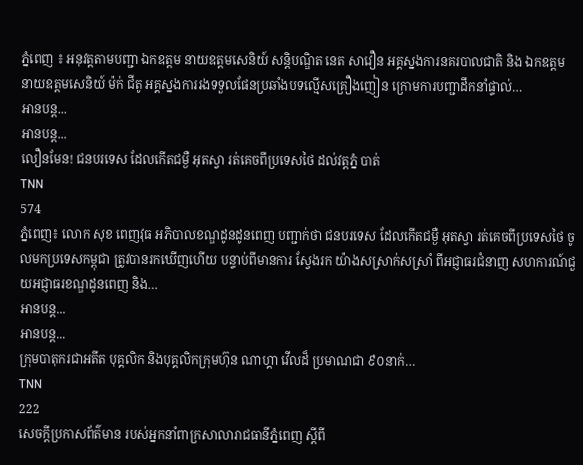ភ្នំពេញ ៖ អនុវត្តតាមបញ្ជា ឯកឧត្តម នាយឧត្ដមសេនិយ៍ សន្តិបណ្ឌិត នេត សាវឿន អគ្គស្នងការនគរបាលជាតិ និង ឯកឧត្តម នាយឧត្ដមសេនិយ៍ ម៉ក់ ជីតូ អគ្គស្នងការរងទទួលផែនប្រឆាំងបទល្មើសគ្រឿងញៀន ក្រោមការបញ្ជាដឹកនាំផ្ទាល់…
អានបន្ត...
អានបន្ត...
លឿនមែន! ជនបរទេស ដែលកើតជម្ងឺ អុតស្វា រត់គេចពីប្រទេសថៃ ដល់វត្តភ្នំ បាត់
TNN
574
ភ្នំពេញ៖ លោក សុខ ពេញវុធ អភិបាលខណ្ឌដូនដូនពេញ បញ្ជាក់ថា ជនបរទេស ដែលកើតជម្ងឺ អុតស្វា រត់គេចពីប្រទេសថៃ ចូលមកប្រទេសកម្ពុជា ត្រូវបានរកឃើញហើយ បន្ទាប់ពីមានការ ស្វែងរក យ៉ាងសស្រាក់សស្រាំ ពីអជ្ញាធរជំនាញ សហការណ៍ជួយអជ្ញាធរខណ្ឌដូនពេញ និង…
អានបន្ត...
អានបន្ត...
ក្រុមបាតុករជាអតីត បុគ្គលិក និងបុគ្គលិកក្រុមហ៊ុន ណាហ្គា វើលដ៏ ប្រមាណជា ៩០នាក់…
TNN
222
សេចក្ដីប្រកាសព័ត៌មាន របស់អ្នកនាំពាក្រសាលារាជធានីភ្នំពេញ ស្តីពី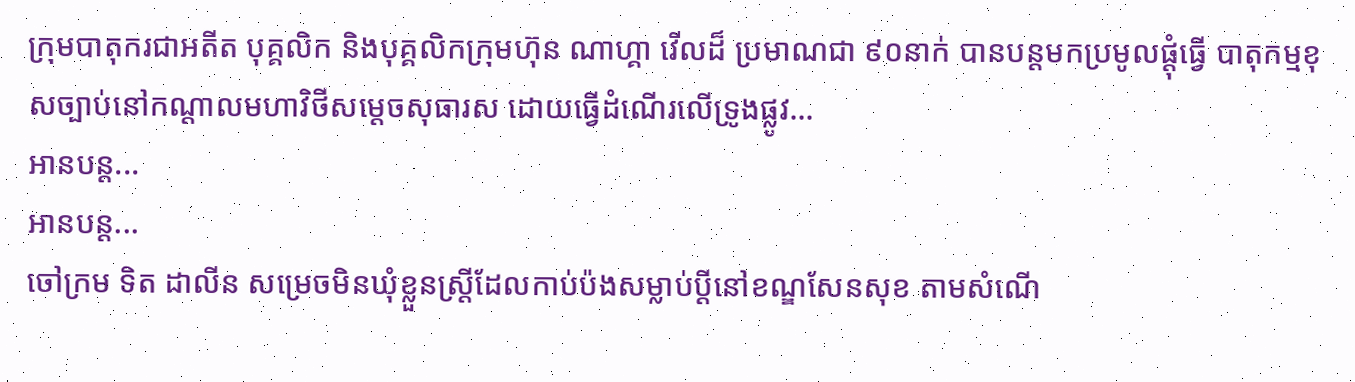ក្រុមបាតុករជាអតីត បុគ្គលិក និងបុគ្គលិកក្រុមហ៊ុន ណាហ្គា វើលដ៏ ប្រមាណជា ៩០នាក់ បានបន្តមកប្រមូលផ្ដុំធ្វើ បាតុកម្មខុសច្បាប់នៅកណ្តាលមហាវិថីសម្តេចសុធារស ដោយធ្វើដំណើរលើទ្រូងផ្លូវ…
អានបន្ត...
អានបន្ត...
ចៅក្រម ទិត ដាលីន សម្រេចមិនឃុំខ្លួនស្ត្រីដែលកាប់ប៉ងសម្លាប់ប្ដីនៅខណ្ឌសែនសុខ តាមសំណើ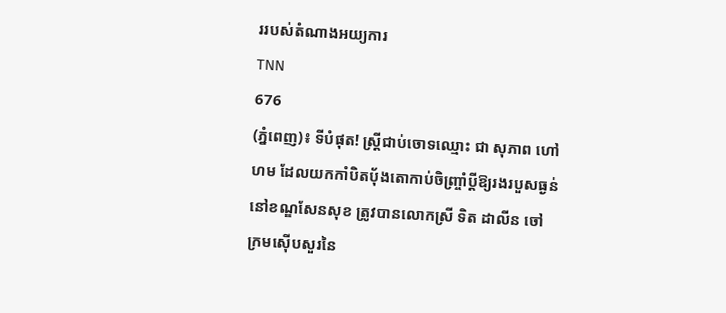ររបស់តំណាងអយ្យការ
TNN
676
(ភ្នំពេញ)៖ ទីបំផុត! ស្ត្រីជាប់ចោទឈ្មោះ ជា សុភាព ហៅ ហម ដែលយកកាំបិតប៉័ងតោកាប់ចិញ្ច្រាំប្តីឱ្យរងរបួសធ្ងន់នៅខណ្ឌសែនសុខ ត្រូវបានលោកស្រី ទិត ដាលីន ចៅក្រមស៊ើបសួរនៃ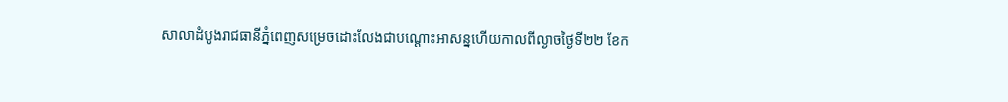សាលាដំបូងរាជធានីភ្នំពេញសម្រេចដោះលែងជាបណ្ដោះអាសន្នហើយកាលពីល្ងាចថ្ងៃទី២២ ខែក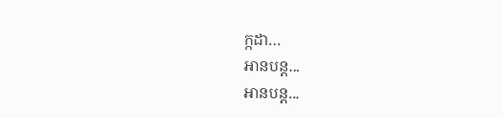ក្កដា…
អានបន្ត...
អានបន្ត...